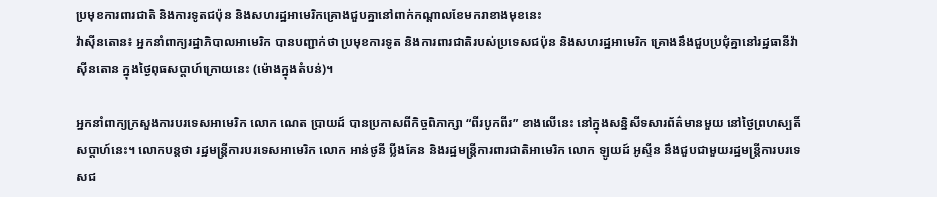ប្រមុខការពារជាតិ និងការទូតជប៉ុន និងសហរដ្ឋអាមេរិកគ្រោងជួបគ្នានៅពាក់កណ្តាលខែមករាខាងមុខនេះ
វ៉ាស៊ីនតោន៖ អ្នកនាំពាក្យរដ្ឋាភិបាលអាមេរិក បានបញ្ជាក់ថា ប្រមុខការទូត និងការពារជាតិរបស់ប្រទេសជប៉ុន និងសហរដ្ឋអាមេរិក គ្រោងនឹងជួបប្រជុំគ្នានៅរដ្ឋធានីវ៉ាស៊ីនតោន ក្នុងថ្ងៃពុធសប្តាហ៍ក្រោយនេះ (ម៉ោងក្នុងតំបន់)។

អ្នកនាំពាក្យក្រសួងការបរទេសអាមេរិក លោក ណេត ប្រាយដ៍ បានប្រកាសពីកិច្ចពិភាក្សា “ពីរបូកពីរ” ខាងលើនេះ នៅក្នុងសន្និសីទសារព័ត៌មានមួយ នៅថ្ងៃព្រហស្បតិ៍សប្តាហ៍នេះ។ លោកបន្តថា រដ្ឋមន្ត្រីការបរទេសអាមេរិក លោក អាន់ថូនី ប្លីងគែន និងរដ្ឋមន្ត្រីការពារជាតិអាមេរិក លោក ឡូយដ៍ អូស្ទីន នឹងជួបជាមួយរដ្ឋមន្ត្រីការបរទេសជ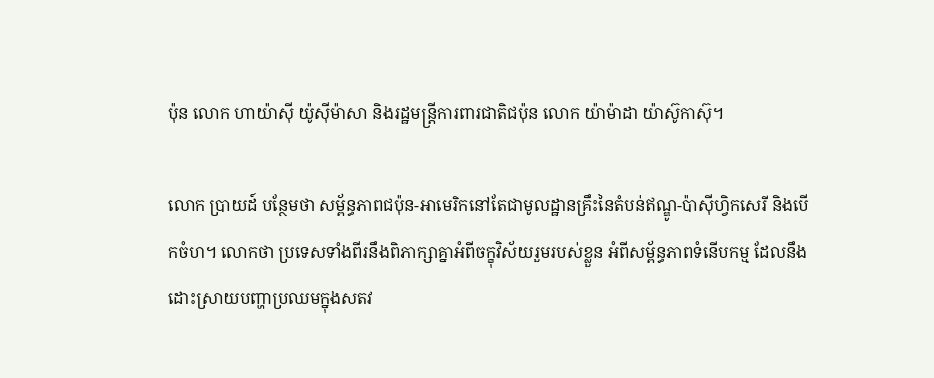ប៉ុន លោក ហាយ៉ាស៊ី យ៉ូស៊ីម៉ាសា និងរដ្ឋមន្ត្រីការពារជាតិជប៉ុន លោក យ៉ាម៉ាដា យ៉ាស៊ូកាស៊ុ។

លោក ប្រាយដ៍ បន្ថែមថា សម្ព័ន្ធភាពជប៉ុន-អាមេរិកនៅតែជាមូលដ្ឋានគ្រឹះនៃតំបន់ឥណ្ឌូ-ប៉ាស៊ីហ្វិកសេរី និងបើកចំហ។ លោកថា ប្រទេសទាំងពីរនឹងពិភាក្សាគ្នាអំពីចក្ខុវិស័យរួមរបស់ខ្លួន អំពីសម្ព័ន្ធភាពទំនើបកម្ម ដែលនឹងដោះស្រាយបញ្ហាប្រឈមក្នុងសតវ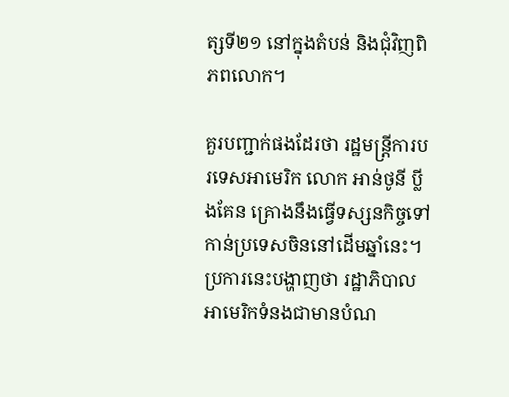ត្សទី២១ នៅក្នុងតំបន់ និងជុំវិញពិភពលោក។

គួរបញ្ជាក់ផងដែរថា រដ្ឋមន្ត្រីការបរទេសអាមេរិក លោក អាន់ថូនី ប្លីងគែន គ្រោងនឹងធ្វើទស្សនកិច្ចទៅកាន់ប្រទេសចិននៅដើមឆ្នាំនេះ។ ប្រការនេះបង្ហាញថា រដ្ឋាភិបាលអាមេរិកទំនងជាមានបំណ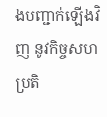ងបញ្ជាក់ឡើងវិញ នូវកិច្ចសហប្រតិ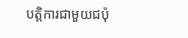បត្តិការជាមួយជប៉ុ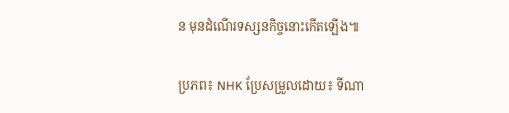ន មុនដំណើរទស្សនកិច្ចនោះកើតឡើង៕

ប្រភព៖ NHK ប្រែសម្រួលដោយ៖ ទីណា